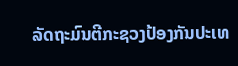ລັດຖະມົນຕີກະຊວງປ້ອງກັນປະເທ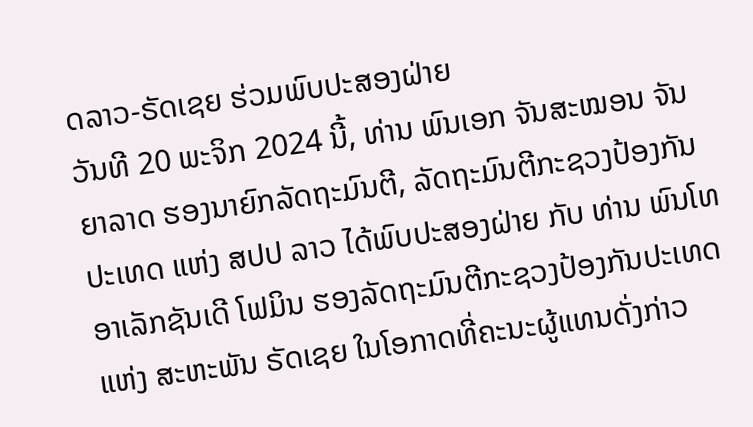ດລາວ-ຣັດເຊຍ ຮ່ວມພົບປະສອງຝ່າຍ
ວັນທີ 20 ພະຈິກ 2024 ນີ້, ທ່ານ ພົນເອກ ຈັນສະໝອນ ຈັນຍາລາດ ຮອງນາຍົກລັດຖະມົນຕີ, ລັດຖະມົນຕີກະຊວງປ້ອງກັນປະເທດ ແຫ່ງ ສປປ ລາວ ໄດ້ພົບປະສອງຝ່າຍ ກັບ ທ່ານ ພົນໂທ ອາເລັກຊັນເດີ ໂຟມິນ ຮອງລັດຖະມົນຕີກະຊວງປ້ອງກັນປະເທດ ແຫ່ງ ສະຫະພັນ ຣັດເຊຍ ໃນໂອກາດທີ່ຄະນະຜູ້ແທນດັ່ງກ່າວ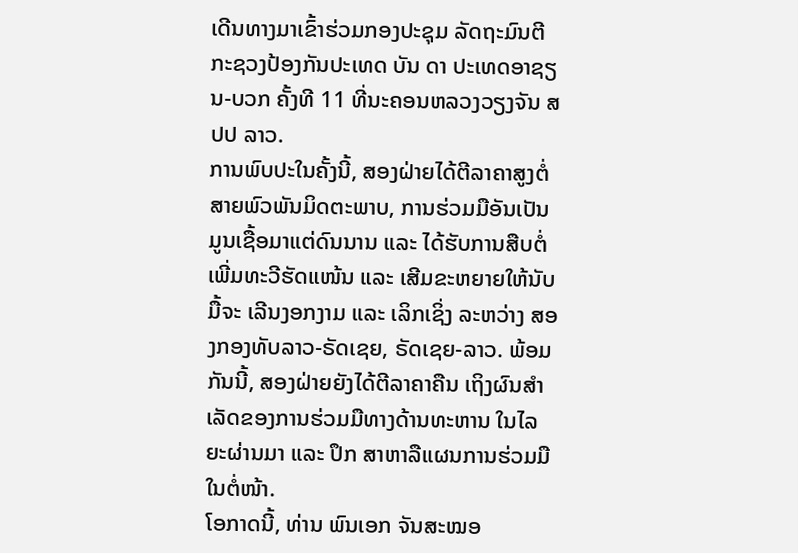ເດີນທາງມາເຂົ້າຮ່ວມກອງປະຊຸມ ລັດຖະມົນຕີກະຊວງປ້ອງກັນປະເທດ ບັນ ດາ ປະເທດອາຊຽນ-ບວກ ຄັ້ງທີ 11 ທີ່ນະຄອນຫລວງວຽງຈັນ ສປປ ລາວ.
ການພົບປະໃນຄັ້ງນີ້, ສອງຝ່າຍໄດ້ຕີລາຄາສູງຕໍ່ສາຍພົວພັນມິດຕະພາບ, ການຮ່ວມມືອັນເປັນມູນເຊື້ອມາແຕ່ດົນນານ ແລະ ໄດ້ຮັບການສືບຕໍ່ເພີ່ມທະວີຮັດແໜ້ນ ແລະ ເສີມຂະຫຍາຍໃຫ້ນັບມື້ຈະ ເລີນງອກງາມ ແລະ ເລິກເຊິ່ງ ລະຫວ່າງ ສອງກອງທັບລາວ-ຣັດເຊຍ, ຣັດເຊຍ-ລາວ. ພ້ອມກັນນີ້, ສອງຝ່າຍຍັງໄດ້ຕີລາຄາຄືນ ເຖິງຜົນສຳເລັດຂອງການຮ່ວມມືທາງດ້ານທະຫານ ໃນໄລຍະຜ່ານມາ ແລະ ປຶກ ສາຫາລືແຜນການຮ່ວມມືໃນຕໍ່ໜ້າ.
ໂອກາດນີ້, ທ່ານ ພົນເອກ ຈັນສະໝອ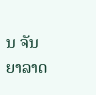ນ ຈັນຍາລາດ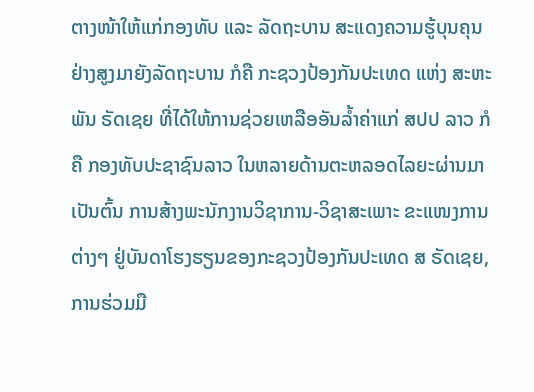ຕາງໜ້າໃຫ້ແກ່ກອງທັບ ແລະ ລັດຖະບານ ສະແດງຄວາມຮູ້ບຸນຄຸນຢ່າງສູງມາຍັງລັດຖະບານ ກໍຄື ກະຊວງປ້ອງກັນປະເທດ ແຫ່ງ ສະຫະພັນ ຣັດເຊຍ ທີ່ໄດ້ໃຫ້ການຊ່ວຍເຫລືອອັນລໍ້າຄ່າແກ່ ສປປ ລາວ ກໍຄື ກອງທັບປະຊາຊົນລາວ ໃນຫລາຍດ້ານຕະຫລອດໄລຍະຜ່ານມາ ເປັນຕົ້ນ ການສ້າງພະນັກງານວິຊາການ-ວິຊາສະເພາະ ຂະແໜງການຕ່າງໆ ຢູ່ບັນດາໂຮງຮຽນຂອງກະຊວງປ້ອງກັນປະເທດ ສ ຣັດເຊຍ, ການຮ່ວມມື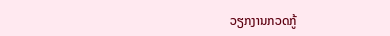ວຽກງານກວດກູ້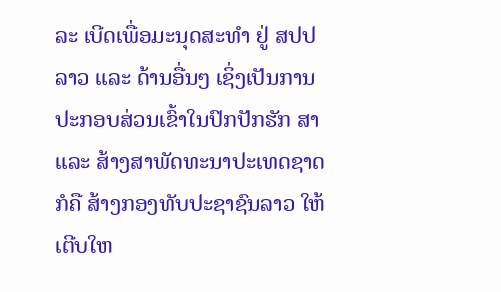ລະ ເບີດເພື່ອມະນຸດສະທຳ ຢູ່ ສປປ ລາວ ແລະ ດ້ານອື່ນໆ ເຊິ່ງເປັນການປະກອບສ່ວນເຂົ້າໃນປົກປັກຮັກ ສາ ແລະ ສ້າງສາພັດທະນາປະເທດຊາດ ກໍຄື ສ້າງກອງທັບປະຊາຊົນລາວ ໃຫ້ເຕີບໃຫ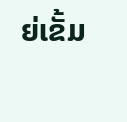ຍ່ເຂັ້ມ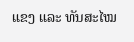ແຂງ ແລະ ທັນສະໄໝ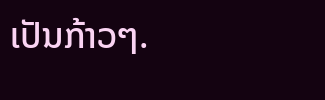ເປັນກ້າວໆ.